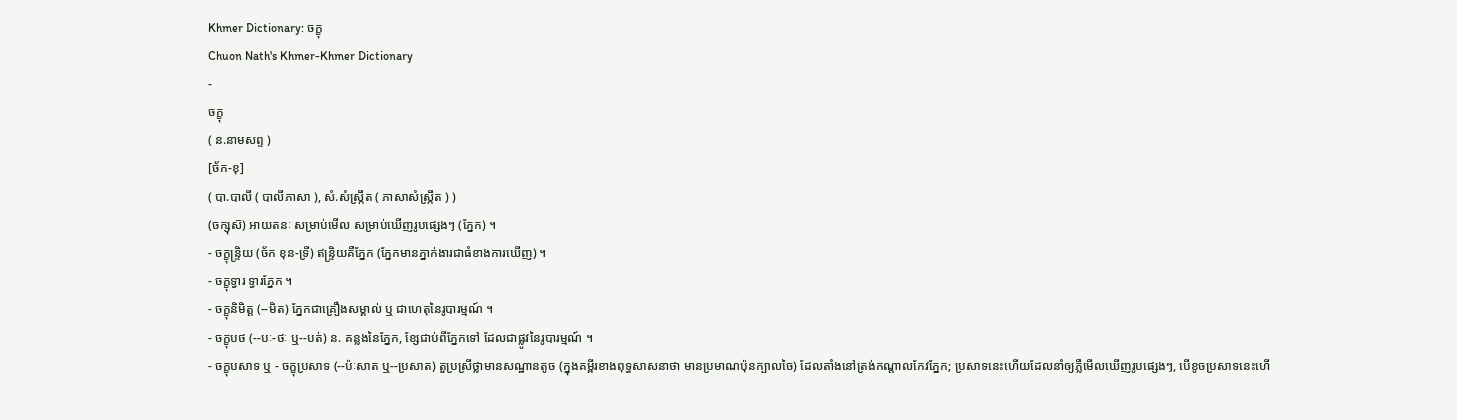Khmer Dictionary: ចក្ខុ
Chuon Nath's Khmer-Khmer Dictionary
-
ចក្ខុ
( ន.នាមសព្ទ )
[ច័ក-ខុ]
( បា.បាលី ( បាលីភាសា ), សំ.សំស្រ្កឹត ( ភាសាសំស្រ្កឹត ) )
(ចក្សុស៑) អាយតនៈ សម្រាប់មើល សម្រាប់ឃើញរូបផ្សេងៗ (ភ្នែក) ។
- ចក្ខុន្រ្ទិយ (ច័ក ខុន-ទ្រី) ឥន្រ្ទិយគឺភ្នែក (ភ្នែកមានភ្នាក់ងារជាធំខាងការឃើញ) ។
- ចក្ខុទ្វារ ទ្វារភ្នែក ។
- ចក្ខុនិមិត្ត (--មិត) ភ្នែកជាគ្រឿងសម្គាល់ ឬ ជាហេតុនៃរូបារម្មណ៍ ។
- ចក្ខុបថ (--បៈ-ថៈ ឬ--បត់) ន. គន្លងនៃភ្នែក, ខ្សែជាប់ពីភ្នែកទៅ ដែលជាផ្លូវនៃរូបារម្មណ៍ ។
- ចក្ខុបសាទ ឬ - ចក្ខុប្រសាទ (--ប៉ៈសាត ឬ--ប្រសាត) តួប្រស្រីថ្លាមានសណ្ឋានតូច (ក្នុងគម្ពីរខាងពុទ្ធសាសនាថា មានប្រមាណប៉ុនក្បាលចៃ) ដែលតាំងនៅត្រង់កណ្ដាលកែវភ្នែក; ប្រសាទនេះហើយដែលនាំឲ្យភ្លឺមើលឃើញរូបផ្សេងៗ, បើខូចប្រសាទនេះហើ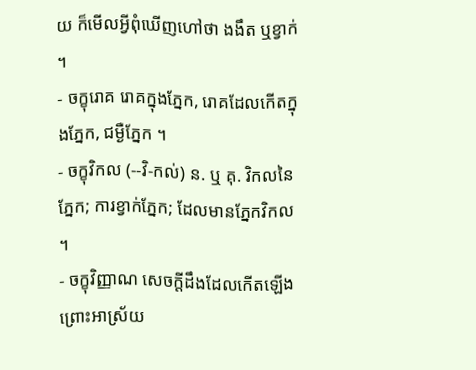យ ក៏មើលអ្វីពុំឃើញហៅថា ងងឹត ឬខ្វាក់ ។
- ចក្ខុរោគ រោគក្នុងភ្នែក, រោគដែលកើតក្នុងភ្នែក, ជម្ងឺភ្នែក ។
- ចក្ខុវិកល (--វិ-កល់) ន. ឬ គុ. វិកលនៃភ្នែក; ការខ្វាក់ភ្នែក; ដែលមានភ្នែកវិកល ។
- ចក្ខុវិញ្ញាណ សេចក្ដីដឹងដែលកើតឡើងព្រោះអាស្រ័យ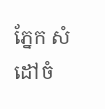ភ្នែក សំដៅចំ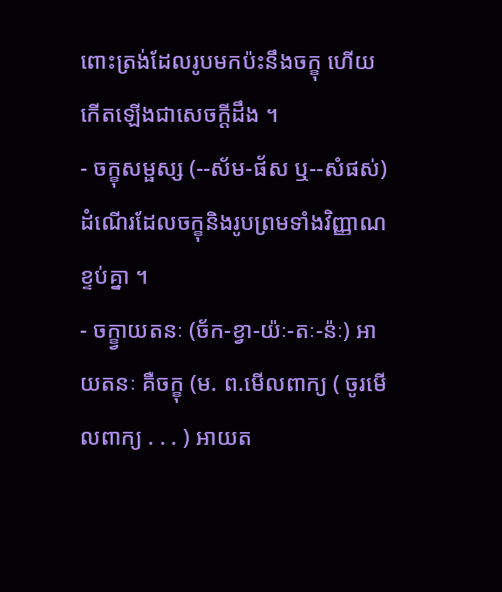ពោះត្រង់ដែលរូបមកប៉ះនឹងចក្ខុ ហើយកើតឡើងជាសេចក្ដីដឹង ។
- ចក្ខុសម្ផស្ស (--ស័ម-ផ័ស ឬ--សំផស់) ដំណើរដែលចក្ខុនិងរូបព្រមទាំងវិញ្ញាណខ្ទប់គ្នា ។
- ចក្ខ្វាយតនៈ (ច័ក-ខ្វា-យ៉ៈ-តៈ-ន៉ៈ) អាយតនៈ គឺចក្ខុ (ម. ព.មើលពាក្យ ( ចូរមើលពាក្យ . . . ) អាយត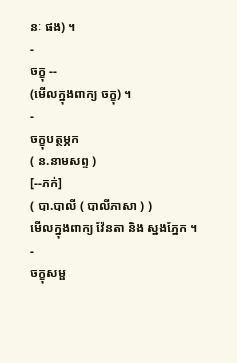នៈ ផង) ។
-
ចក្ខុ --
(មើលក្នុងពាក្យ ចក្ខុ) ។
-
ចក្ខុបត្ថម្ភក
( ន.នាមសព្ទ )
[--ភក់]
( បា.បាលី ( បាលីភាសា ) )
មើលក្នុងពាក្យ វ៉ែនតា និង ស្នងភ្នែក ។
-
ចក្ខុសម្ផ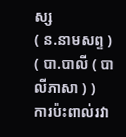ស្ស
( ន.នាមសព្ទ )
( បា.បាលី ( បាលីភាសា ) )
ការប៉ះពាល់រវា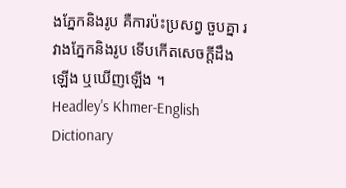ងភ្នែកនិងរូប គឺការប៉ះប្រសព្វ ចួបគ្នា រវាងភ្នែកនិងរូប ទើបកើតសេចក្ដីដឹងឡើង ឬឃើញឡើង ។
Headley's Khmer-English Dictionary